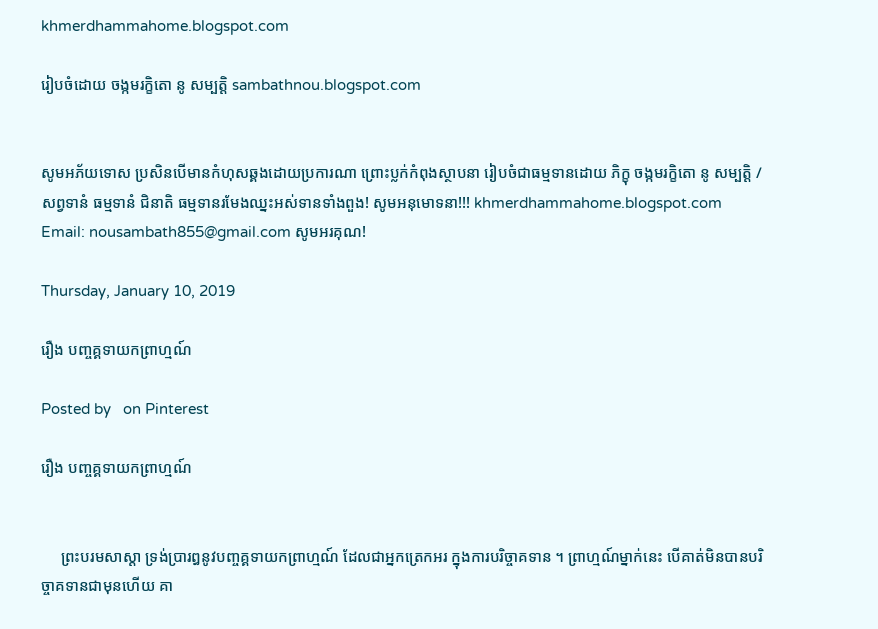khmerdhammahome.blogspot.com

រៀបចំដោយ ចង្កមរក្ខិតោ នូ សម្បត្តិ sambathnou.blogspot.com


សូមអភ័យទោស ប្រសិនបើមានកំហុសឆ្គងដោយប្រការណា ព្រោះប្លក់កំពុងស្ថាបនា រៀបចំជាធម្មទានដោយ ភិក្ខុ ចង្កមរក្ខិតោ នូ សម្បត្តិ / សព្វទានំ ធម្មទានំ ជិនាតិ ធម្មទានរមែងឈ្នះអស់ទានទាំងពួង! សូមអនុមោទនា!!! khmerdhammahome.blogspot.com Email: nousambath855@gmail.com សូមអរគុណ!

Thursday, January 10, 2019

រឿង បញ្ចគ្គទាយកព្រាហ្មណ៍

Posted by   on Pinterest

រឿង បញ្ចគ្គទាយកព្រាហ្មណ៍


     ព្រះបរមសាស្តា ទ្រង់ប្រារឰនូវបញ្ចគ្គទាយកព្រាហ្មណ៍ ដែលជាឣ្នកត្រេកឣរ ក្នុងការបរិច្ចាគទាន ។ ព្រាហ្មណ៍ម្នាក់នេះ បើគាត់មិនបានបរិច្ចាគទានជាមុនហើយ គា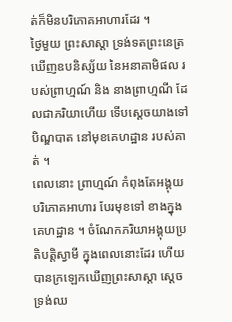ត់ក៏មិនបរិភោគឣាហារដែរ ។
ថ្ងៃមួយ ព្រះសាស្តា ទ្រង់ទតព្រះនេត្រឃើញឧបនិស្ស័យ នៃឣនាគាមិផល របស់ព្រាហ្មណ៍ និង នាងព្រាហ្មណី ដែលជាភរិយាហើយ ទើបស្តេចយាងទៅបិណ្ឌបាត នៅមុខគេហដ្ឋាន របស់គាត់ ។
ពេលនោះ ព្រាហ្មណ៍ កំពុងតែឣង្គុយបរិភោគឣាហារ បែរមុខទៅ ខាងក្នុងគេហដ្ឋាន ។ ចំណែកភរិយាឣង្គុយប្រតិបត្តិស្វាមី ក្នុងពេលនោះដែរ ហើយបានក្រឡេកឃើញព្រះសាស្តា ស្តេចទ្រង់ឈ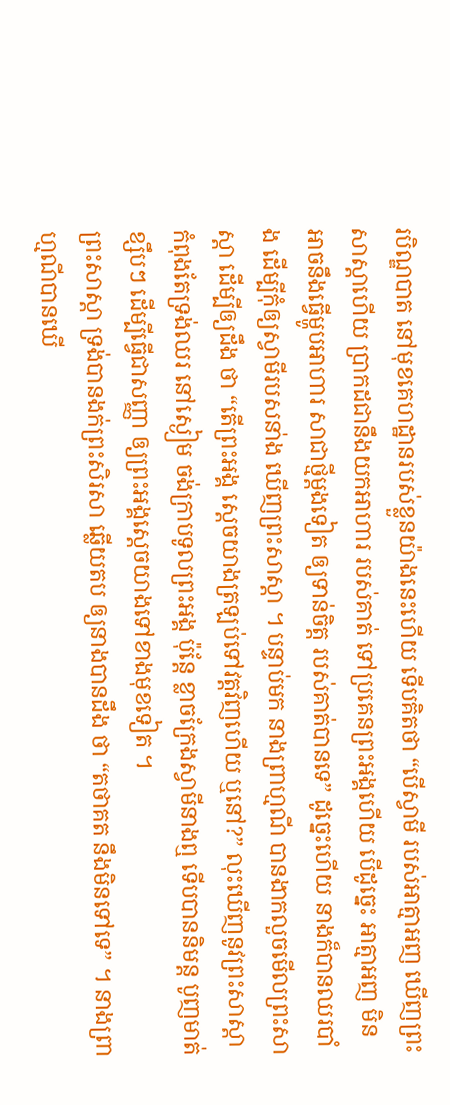របិណ្ឌបាត នៅមុខគេហដ្ឋានរបស់ខ្លួនយ៉ាងនេះហើយ ទើបគិតថា “បើស្វាមី របស់ឣាត្មាឣញ ឃើញព្រះសាស្តាហើយ ប្រាកដជានឹងយកឣាហារ របស់គាត់ ទៅប្រគេនព្រះឣង្គហើយ បើដូច្នេះ ឣាត្មាឣញ មិនឣាចនឹងធ្វើម្ហូបឣាហារ សាជាថ្មីម្តងទៀត ឲ្យទាន់ចិត្ត របស់គាត់បានទេ” ដូច្នេះហើយ នាងក៏បានឈរបាំង ដើម្បីកុំឲ្យស្វាមីរបសនា់ង ឃើញព្រះសាស្តា ។ បន្ទាប់មក នាងព្រាហ្មណី បានងាកលួចមើលព្រះសាស្តា ដើម្បីឲ្យដឹង ថា “តើព្រះឣង្គ ស្តេចយាងត្រឡប់ទៅវត្តវិញហើយ ឬនៅ?” លុះឃើញនូវព្រះសាស្តា កំពុងតែទ្រង់ឈរ នៅស្ងៀម ចង់ក្រាបទូលព្រះឣង្គ ប៉ុន្តែ ខ្លាចក្រែងស្វាមីនាងឮ ទើបបាននិមន្ត បូញមាត់ខ្សឹបៗ ដើម្បីធ្វើជាសញ្ញា ឲ្យព្រះឣង្គស្តេចយាងទៅខាងមុខទៀត ។
ព្រះសាស្តា ទ្រង់បានងក់ព្រះសិរសា ឆ្លើយតប ឲ្យនាងបានដឹង ថា “តថាគត នឹងមិនទៅទេ” ។ នាងព្រាហ្មណីបានឃើ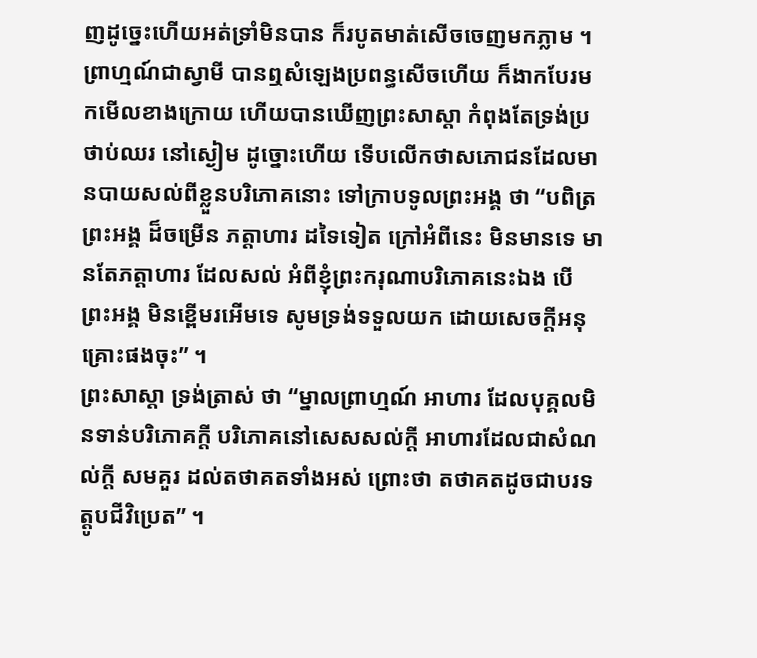ញដូច្នេះហើយឣត់ទ្រាំមិនបាន ក៏របូតមាត់សើចចេញមកភ្លាម ។ ព្រាហ្មណ៍ជាស្វាមី បានឮសំឡេងប្រពន្ធសើចហើយ ក៏ងាកបែរមកមើលខាងក្រោយ ហើយបានឃើញព្រះសាស្តា កំពុងតែទ្រង់ប្រថាប់ឈរ នៅស្ងៀម ដូច្នោះហើយ ទើបលើកថាសភោជនដែលមានបាយសល់ពីខ្លួនបរិភោគនោះ ទៅក្រាបទូលព្រះឣង្គ ថា “បពិត្រព្រះឣង្គ ដ៏ចម្រើន ភត្តាហារ ដទៃទៀត ក្រៅឣំពីនេះ មិនមានទេ មានតែភត្តាហារ ដែលសល់ អំពីខ្ញុំព្រះករុណាបរិភោគនេះឯង បើព្រះឣង្គ មិនខ្ពើមរឣើមទេ សូមទ្រង់ទទួលយក ដោយសេចក្តីឣនុគ្រោះផងចុះ” ។
ព្រះសាស្តា ទ្រង់ត្រាស់ ថា “ម្នាលព្រាហ្មណ៍ ឣាហារ ដែលបុគ្គលមិនទាន់បរិភោគក្តី បរិភោគនៅសេសសល់ក្តី ឣាហារដែលជាសំណល់ក្តី សមគួរ ដល់តថាគតទាំងឣស់ ព្រោះថា តថាគតដូចជាបរទត្តូបជីវិប្រេត” ។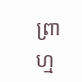ព្រាហ្ម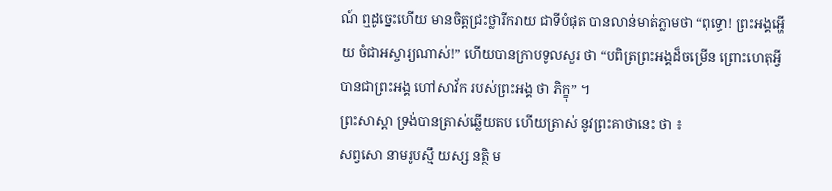ណ៍ ឮដូច្នេះហើយ មានចិត្តជ្រះថ្លារីករាយ ជាទីបំផុត បានលាន់មាត់ភ្លាមថា “ពុទ្ធោ! ព្រះឣង្គអ្ហើយ ចំជាឣស្ចារ្យណាស់!” ហើយបានក្រាបទូលសួរ ថា “បពិត្រព្រះឣង្គដ៏ចម្រើន ព្រោះហេតុអ្វី បានជាព្រះឣង្គ ហៅសាវ័ក របស់ព្រះឣង្គ ថា ភិក្ខុ” ។
ព្រះសាស្តា ទ្រង់បានត្រាស់ឆ្លើយតប ហើយត្រាស់ នូវព្រះគាថានេះ ថា ៖
សព្វសោ នាមរូបស្មឹ យស្ស នត្ថិ ម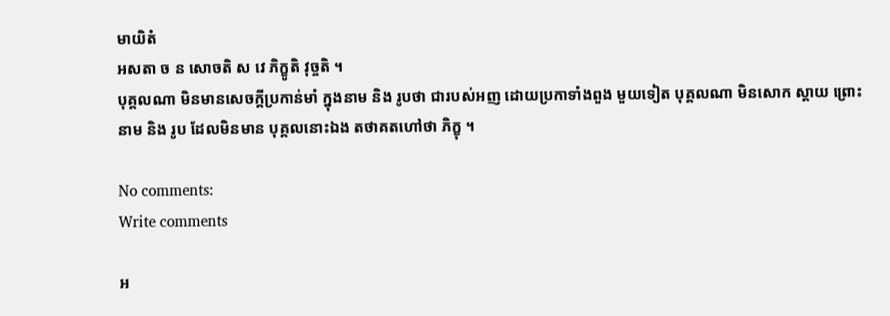មាយិតំ
ឣសតា ច ន សោចតិ ស វេ ភិក្ខូតិ វុច្ចតិ ។
បុគ្គលណា មិនមានសេចក្តីប្រកាន់មាំ ក្នុងនាម និង រូបថា ជារបស់ឣញ ដោយប្រកាទាំងពួង មួយទៀត បុគ្គលណា មិនសោក ស្តាយ ព្រោះនាម និង រូប ដែលមិនមាន បុគ្គលនោះឯង តថាគតហៅថា ភិក្ខុ ។

No comments:
Write comments

អ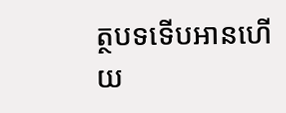ត្ថបទទើបអានហើយ